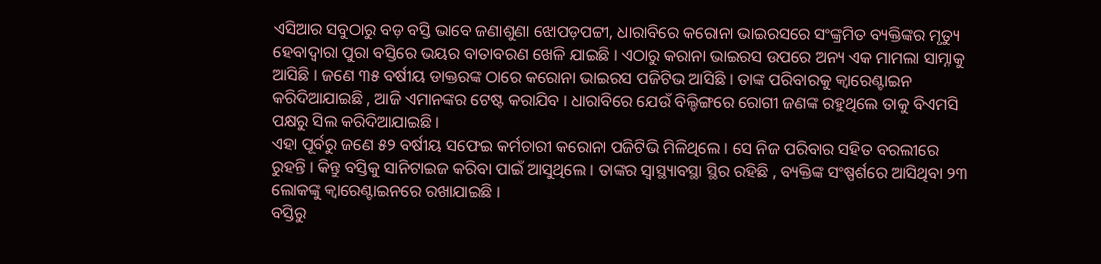ଏସିଆର ସବୁଠାରୁ ବଡ଼ ବସ୍ତି ଭାବେ ଜଣାଶୁଣା ଝୋପଡ଼ପଟ୍ଟୀ, ଧାରାବିରେ କରୋନା ଭାଇରସରେ ସଂଙ୍କ୍ରମିତ ବ୍ୟକ୍ତିଙ୍କର ମୃତ୍ୟୁ ହେବାଦ୍ୱାରା ପୁରା ବସ୍ତିରେ ଭୟର ବାତାବରଣ ଖେଳି ଯାଇଛି । ଏଠାରୁ କରାନା ଭାଇରସ ଉପରେ ଅନ୍ୟ ଏକ ମାମଲା ସାମ୍ନାକୁ ଆସିଛି । ଜଣେ ୩୫ ବର୍ଷୀୟ ଡାକ୍ତରଙ୍କ ଠାରେ କରୋନା ଭାଇରସ ପଜିଟିଭ ଆସିଛି । ତାଙ୍କ ପରିବାରକୁ କ୍ୱାରେଣ୍ଟାଇନ କରିଦିଆଯାଇଛି , ଆଜି ଏମାନଙ୍କର ଟେଷ୍ଟ କରାଯିବ । ଧାରାବିରେ ଯେଉଁ ବିଲ୍ଡିଙ୍ଗରେ ରୋଗୀ ଜଣଙ୍କ ରହୁଥିଲେ ତାକୁ ବିଏମସି ପକ୍ଷରୁ ସିଲ କରିଦିଆଯାଇଛି ।
ଏହା ପୂର୍ବରୁ ଜଣେ ୫୨ ବର୍ଷୀୟ ସଫେଇ କର୍ମଚାରୀ କରୋନା ପଜିଟିଭି ମିଳିଥିଲେ । ସେ ନିଜ ପରିବାର ସହିତ ବରଲୀରେ ରୁହନ୍ତି । କିନ୍ତୁ ବସ୍ତିକୁ ସାନିଟାଇଜ କରିବା ପାଇଁ ଆସୁଥିଲେ । ତାଙ୍କର ସ୍ୱାସ୍ଥ୍ୟାବସ୍ଥା ସ୍ଥିର ରହିଛି , ବ୍ୟକ୍ତିଙ୍କ ସଂଷ୍ପର୍ଶରେ ଆସିଥିବା ୨୩ ଲୋକଙ୍କୁ କ୍ୱାରେଣ୍ଟାଇନରେ ରଖାଯାଇଛି ।
ବସ୍ତିରୁ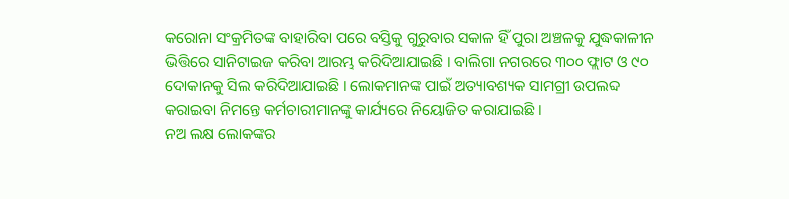କରୋନା ସଂକ୍ରମିତଙ୍କ ବାହାରିବା ପରେ ବସ୍ତିକୁ ଗୁରୁବାର ସକାଳ ହିଁ ପୁରା ଅଞ୍ଚଳକୁ ଯୁଦ୍ଧକାଳୀନ ଭିତ୍ତିରେ ସାନିଟାଇଜ କରିବା ଆରମ୍ଭ କରିଦିଆଯାଇଛି । ବାଲିଗା ନଗରରେ ୩୦୦ ଫ୍ଲାଟ ଓ ୯୦ ଦୋକାନକୁ ସିଲ କରିଦିଆଯାଇଛି । ଲୋକମାନଙ୍କ ପାଇଁ ଅତ୍ୟାବଶ୍ୟକ ସାମଗ୍ରୀ ଉପଲବ୍ଦ କରାଇବା ନିମନ୍ତେ କର୍ମଚାରୀମାନଙ୍କୁ କାର୍ଯ୍ୟରେ ନିୟୋଜିତ କରାଯାଇଛି ।
ନଅ ଲକ୍ଷ ଲୋକଙ୍କର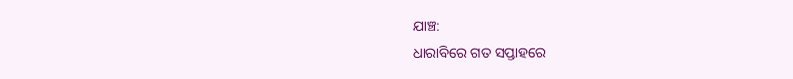ଯାଞ୍ଚ:
ଧାରାବିରେ ଗତ ସପ୍ତାହରେ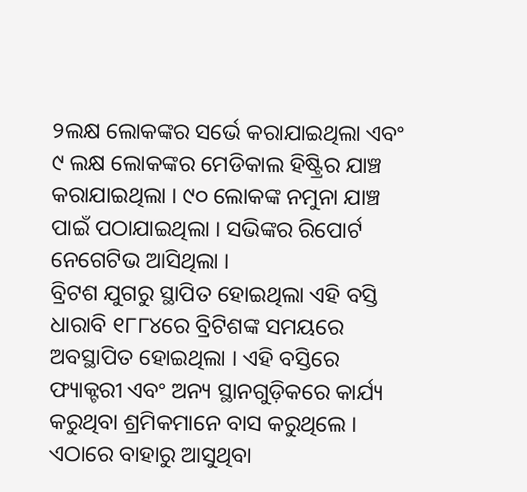୨ଲକ୍ଷ ଲୋକଙ୍କର ସର୍ଭେ କରାଯାଇଥିଲା ଏବଂ ୯ ଲକ୍ଷ ଲୋକଙ୍କର ମେଡିକାଲ ହିଷ୍ଟ୍ରିର ଯାଞ୍ଚ କରାଯାଇଥିଲା । ୯୦ ଲୋକଙ୍କ ନମୁନା ଯାଞ୍ଚ ପାଇଁ ପଠାଯାଇଥିଲା । ସଭିଙ୍କର ରିପୋର୍ଟ ନେଗେଟିଭ ଆସିଥିଲା ।
ବ୍ରିଟଶ ଯୁଗରୁ ସ୍ଥାପିତ ହୋଇଥିଲା ଏହି ବସ୍ତି
ଧାରାବି ୧୮୮୪ରେ ବ୍ରିଟିଶଙ୍କ ସମୟରେ ଅବସ୍ଥାପିତ ହୋଇଥିଲା । ଏହି ବସ୍ତିରେ ଫ୍ୟାକ୍ଟରୀ ଏବଂ ଅନ୍ୟ ସ୍ଥାନଗୁଡ଼ିକରେ କାର୍ଯ୍ୟ କରୁଥିବା ଶ୍ରମିକମାନେ ବାସ କରୁଥିଲେ । ଏଠାରେ ବାହାରୁ ଆସୁଥିବା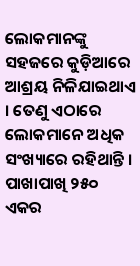ଲୋକମାନଙ୍କୁ ସହଜରେ କୁଡ଼ିଆରେ ଆଶ୍ରୟ ନିଳିଯାଇଥାଏ । ତେଣୁ ଏଠାରେ ଲୋକମାନେ ଅଧିକ ସଂଖ୍ୟାରେ ରହିଥାନ୍ତି ।
ପାଖାପାଖି ୨୫୦ ଏକର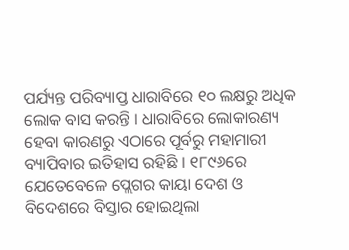ପର୍ଯ୍ୟନ୍ତ ପରିବ୍ୟାପ୍ତ ଧାରାବିରେ ୧୦ ଲକ୍ଷରୁ ଅଧିକ ଲୋକ ବାସ କରନ୍ତି । ଧାରାବିରେ ଲୋକାରଣ୍ୟ ହେବା କାରଣରୁ ଏଠାରେ ପୂର୍ବରୁ ମହାମାରୀ ବ୍ୟାପିବାର ଇତିହାସ ରହିଛି । ୧୮୯୬ରେ ଯେତେବେଳେ ପ୍ଲେଗର କାୟା ଦେଶ ଓ ବିଦେଶରେ ବିସ୍ତାର ହୋଇଥିଲା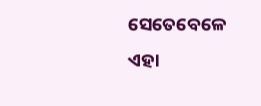ସେତେବେଳେ ଏହା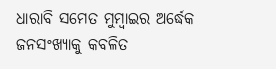ଧାରାବି ସମେତ ମୁମ୍ବାଇର ଅର୍ଦ୍ଧେକ ଜନସଂଖ୍ୟାକୁ କବଳିତ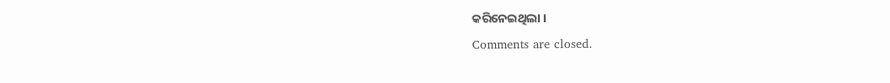କରିନେଇଥିଲା ।
Comments are closed.